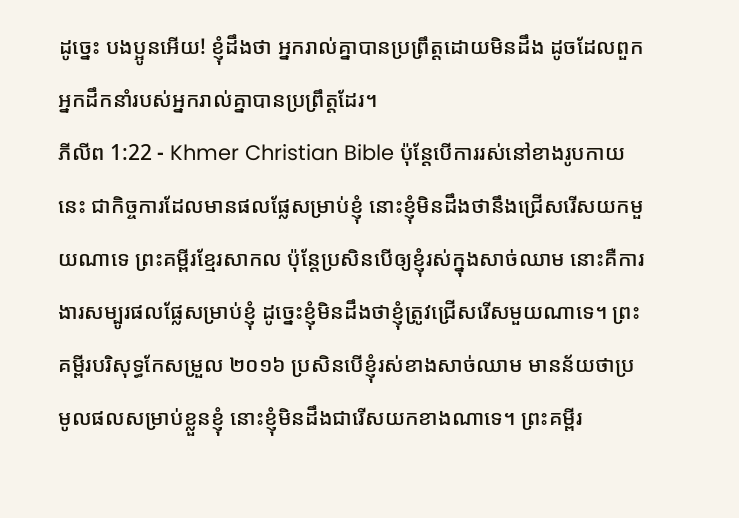ដូច្នេះ បងប្អូនអើយ! ខ្ញុំដឹងថា អ្នករាល់គ្នាបានប្រព្រឹត្ដដោយមិនដឹង ដូចដែលពួកអ្នកដឹកនាំរបស់អ្នករាល់គ្នាបានប្រព្រឹត្ដដែរ។
ភីលីព 1:22 - Khmer Christian Bible ប៉ុន្ដែបើការរស់នៅខាងរូបកាយនេះ ជាកិច្ចការដែលមានផលផ្លែសម្រាប់ខ្ញុំ នោះខ្ញុំមិនដឹងថានឹងជ្រើសរើសយកមួយណាទេ ព្រះគម្ពីរខ្មែរសាកល ប៉ុន្តែប្រសិនបើឲ្យខ្ញុំរស់ក្នុងសាច់ឈាម នោះគឺការងារសម្បូរផលផ្លែសម្រាប់ខ្ញុំ ដូច្នេះខ្ញុំមិនដឹងថាខ្ញុំត្រូវជ្រើសរើសមួយណាទេ។ ព្រះគម្ពីរបរិសុទ្ធកែសម្រួល ២០១៦ ប្រសិនបើខ្ញុំរស់ខាងសាច់ឈាម មានន័យថាប្រមូលផលសម្រាប់ខ្លួនខ្ញុំ នោះខ្ញុំមិនដឹងជារើសយកខាងណាទេ។ ព្រះគម្ពីរ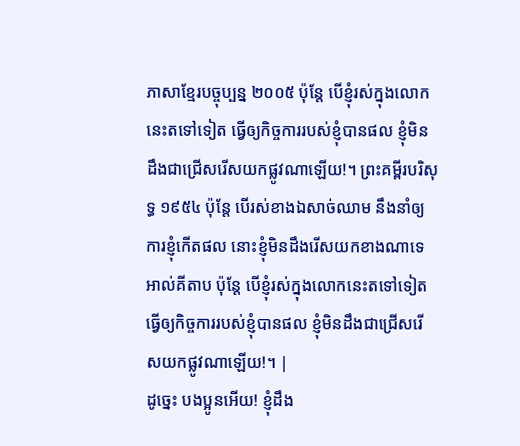ភាសាខ្មែរបច្ចុប្បន្ន ២០០៥ ប៉ុន្តែ បើខ្ញុំរស់ក្នុងលោកនេះតទៅទៀត ធ្វើឲ្យកិច្ចការរបស់ខ្ញុំបានផល ខ្ញុំមិនដឹងជាជ្រើសរើសយកផ្លូវណាឡើយ!។ ព្រះគម្ពីរបរិសុទ្ធ ១៩៥៤ ប៉ុន្តែ បើរស់ខាងឯសាច់ឈាម នឹងនាំឲ្យការខ្ញុំកើតផល នោះខ្ញុំមិនដឹងរើសយកខាងណាទេ អាល់គីតាប ប៉ុន្ដែ បើខ្ញុំរស់ក្នុងលោកនេះតទៅទៀត ធ្វើឲ្យកិច្ចការរបស់ខ្ញុំបានផល ខ្ញុំមិនដឹងជាជ្រើសរើសយកផ្លូវណាឡើយ!។ |
ដូច្នេះ បងប្អូនអើយ! ខ្ញុំដឹង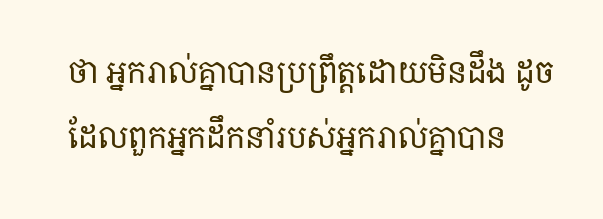ថា អ្នករាល់គ្នាបានប្រព្រឹត្ដដោយមិនដឹង ដូចដែលពួកអ្នកដឹកនាំរបស់អ្នករាល់គ្នាបាន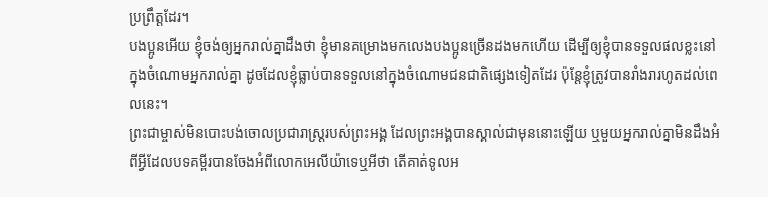ប្រព្រឹត្ដដែរ។
បងប្អូនអើយ ខ្ញុំចង់ឲ្យអ្នករាល់គ្នាដឹងថា ខ្ញុំមានគម្រោងមកលេងបងប្អូនច្រើនដងមកហើយ ដើម្បីឲ្យខ្ញុំបានទទួលផលខ្លះនៅក្នុងចំណោមអ្នករាល់គ្នា ដូចដែលខ្ញុំធ្លាប់បានទទួលនៅក្នុងចំណោមជនជាតិផ្សេងទៀតដែរ ប៉ុន្ដែខ្ញុំត្រូវបានរាំងរារហូតដល់ពេលនេះ។
ព្រះជាម្ចាស់មិនបោះបង់ចោលប្រជារាស្ដ្ររបស់ព្រះអង្គ ដែលព្រះអង្គបានស្គាល់ជាមុននោះឡើយ ឬមួយអ្នករាល់គ្នាមិនដឹងអំពីអ្វីដែលបទគម្ពីរបានចែងអំពីលោកអេលីយ៉ាទេឬអីថា តើគាត់ទូលអ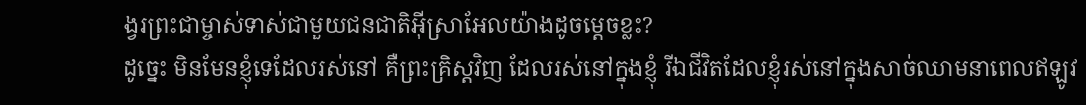ង្វរព្រះជាម្ចាស់ទាស់ជាមួយជនជាតិអ៊ីស្រាអែលយ៉ាងដូចម្ដេចខ្លះ?
ដូច្នេះ មិនមែនខ្ញុំទេដែលរស់នៅ គឺព្រះគ្រិស្ដវិញ ដែលរស់នៅក្នុងខ្ញុំ រីឯជីវិតដែលខ្ញុំរស់នៅក្នុងសាច់ឈាមនាពេលឥឡូវ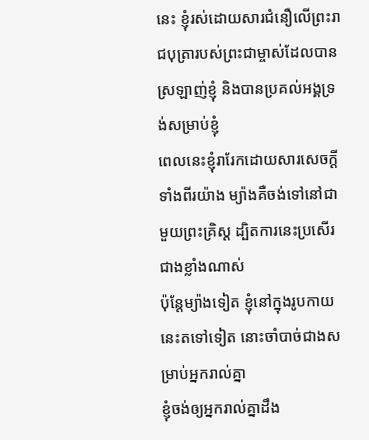នេះ ខ្ញុំរស់ដោយសារជំនឿលើព្រះរាជបុត្រារបស់ព្រះជាម្ចាស់ដែលបានស្រឡាញ់ខ្ញុំ និងបានប្រគល់អង្គទ្រង់សម្រាប់ខ្ញុំ
ពេលនេះខ្ញុំរារែកដោយសារសេចក្ដីទាំងពីរយ៉ាង ម្យ៉ាងគឺចង់ទៅនៅជាមួយព្រះគ្រិស្ដ ដ្បិតការនេះប្រសើរជាងខ្លាំងណាស់
ប៉ុន្ដែម្យ៉ាងទៀត ខ្ញុំនៅក្នុងរូបកាយនេះតទៅទៀត នោះចាំបាច់ជាងសម្រាប់អ្នករាល់គ្នា
ខ្ញុំចង់ឲ្យអ្នករាល់គ្នាដឹង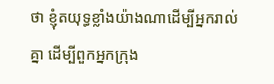ថា ខ្ញុំតយុទ្ធខ្លាំងយ៉ាងណាដើម្បីអ្នករាល់គ្នា ដើម្បីពួកអ្នកក្រុង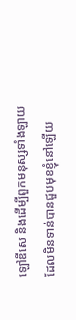ឡៅឌីសេ និងដើម្បីពួកមនុស្សទាំងឡាយដែលមិនទាន់បានជួបមុខខ្ញុំនៅឡើយ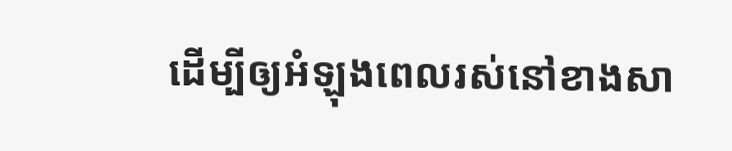ដើម្បីឲ្យអំឡុងពេលរស់នៅខាងសា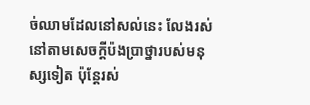ច់ឈាមដែលនៅសល់នេះ លែងរស់នៅតាមសេចក្ដីប៉ងប្រាថ្នារបស់មនុស្សទៀត ប៉ុន្ដែរស់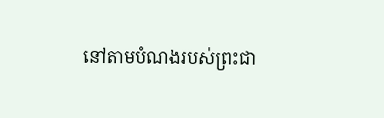នៅតាមបំណងរបស់ព្រះជា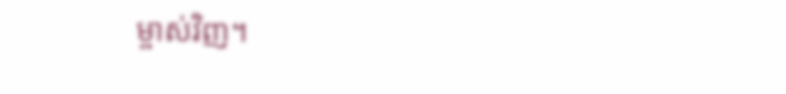ម្ចាស់វិញ។